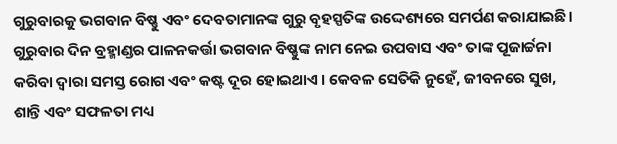ଗୁରୁବାରକୁ ଭଗବାନ ବିଷ୍ଣୁ ଏବଂ ଦେବତାମାନଙ୍କ ଗୁରୁ ବୃହସ୍ପତିଙ୍କ ଉଦ୍ଦେଶ୍ୟରେ ସମର୍ପଣ କରାଯାଇଛି। ଗୁରୁବାର ଦିନ ବ୍ରହ୍ମାଣ୍ଡର ପାଳନକର୍ତ୍ତା ଭଗବାନ ବିଷ୍ଣୁଙ୍କ ନାମ ନେଇ ଉପବାସ ଏବଂ ତାଙ୍କ ପୂଜାର୍ଚ୍ଚନା କରିବା ଦ୍ୱାରା ସମସ୍ତ ରୋଗ ଏବଂ କଷ୍ଟ ଦୂର ହୋଇଥାଏ । କେବଳ ସେତିକି ନୁହେଁ, ଜୀବନରେ ସୁଖ, ଶାନ୍ତି ଏବଂ ସଫଳତା ମଧ୍ୟ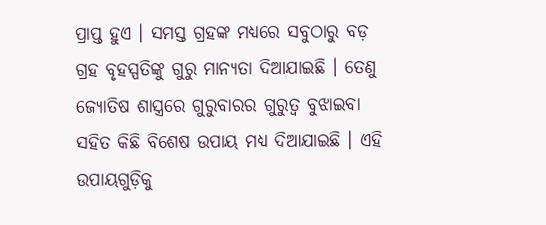ପ୍ରାପ୍ତ ହୁଏ । ସମସ୍ତ ଗ୍ରହଙ୍କ ମଧ୍ୟରେ ସବୁଠାରୁ ବଡ଼ ଗ୍ରହ ବୃହସ୍ପତିଙ୍କୁ ଗୁରୁ ମାନ୍ୟତା ଦିଆଯାଇଛି । ତେଣୁ ଜ୍ୟୋତିଷ ଶାସ୍ତ୍ରରେ ଗୁରୁବାରର ଗୁରୁତ୍ୱ ବୁଝାଇବା ସହିତ କିଛି ବିଶେଷ ଉପାୟ ମଧ୍ୟ ଦିଆଯାଇଛି । ଏହି ଉପାୟଗୁଡ଼ିକୁ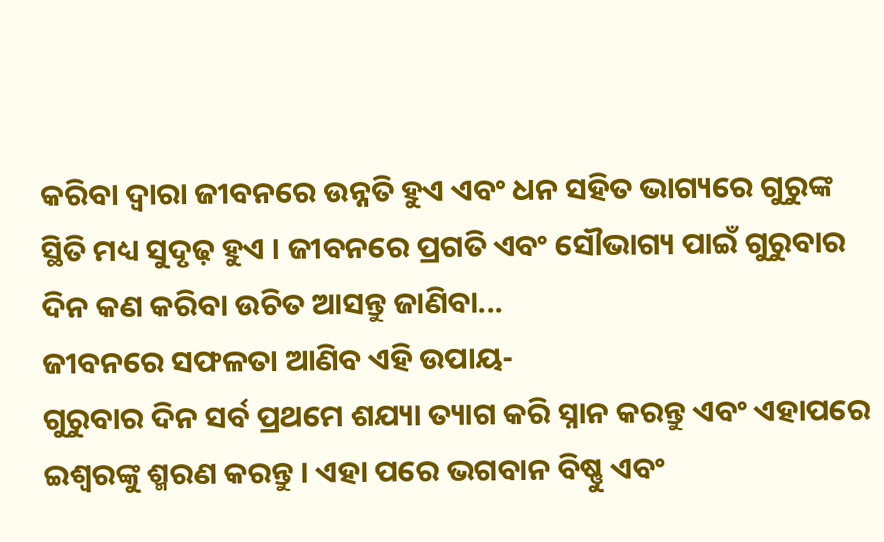କରିବା ଦ୍ୱାରା ଜୀବନରେ ଉନ୍ନତି ହୁଏ ଏବଂ ଧନ ସହିତ ଭାଗ୍ୟରେ ଗୁରୁଙ୍କ ସ୍ଥିତି ମଧ୍ୟ ସୁଦୃଢ଼ ହୁଏ । ଜୀବନରେ ପ୍ରଗତି ଏବଂ ସୌଭାଗ୍ୟ ପାଇଁ ଗୁରୁବାର ଦିନ କଣ କରିବା ଉଚିତ ଆସନ୍ତୁ ଜାଣିବା...
ଜୀବନରେ ସଫଳତା ଆଣିବ ଏହି ଉପାୟ-
ଗୁରୁବାର ଦିନ ସର୍ବ ପ୍ରଥମେ ଶଯ୍ୟା ତ୍ୟାଗ କରି ସ୍ନାନ କରନ୍ତୁ ଏବଂ ଏହାପରେ ଇଶ୍ୱରଙ୍କୁ ଶ୍ମରଣ କରନ୍ତୁ । ଏହା ପରେ ଭଗବାନ ବିଷ୍ଣୁ ଏବଂ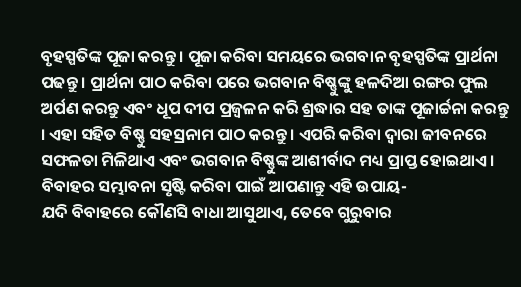ବୃହସ୍ପତିଙ୍କ ପୂଜା କରନ୍ତୁ । ପୂଜା କରିବା ସମୟରେ ଭଗବାନ ବୃହସ୍ପତିଙ୍କ ପ୍ରାର୍ଥନା ପଢନ୍ତୁ । ପ୍ରାର୍ଥନା ପାଠ କରିବା ପରେ ଭଗବାନ ବିଷ୍ଣୁଙ୍କୁ ହଳଦିଆ ରଙ୍ଗର ଫୁଲ ଅର୍ପଣ କରନ୍ତୁ ଏବଂ ଧୂପ ଦୀପ ପ୍ରଜ୍ୱଳନ କରି ଶ୍ରଦ୍ଧାର ସହ ତାଙ୍କ ପୂଜାର୍ଚ୍ଚନା କରନ୍ତୁ । ଏହା ସହିତ ବିଷ୍ଣୁ ସହସ୍ରନାମ ପାଠ କରନ୍ତୁ । ଏପରି କରିବା ଦ୍ୱାରା ଜୀବନରେ ସଫଳତା ମିଳିଥାଏ ଏବଂ ଭଗବାନ ବିଷ୍ଣୁଙ୍କ ଆଶୀର୍ବାଦ ମଧ୍ୟ ପ୍ରାପ୍ତ ହୋଇଥାଏ ।
ବିବାହର ସମ୍ଭାବନା ସୃଷ୍ଟି କରିବା ପାଇଁ ଆପଣାନ୍ତୁ ଏହି ଉପାୟ-
ଯଦି ବିବାହରେ କୌଣସି ବାଧା ଆସୁଥାଏ, ତେବେ ଗୁରୁବାର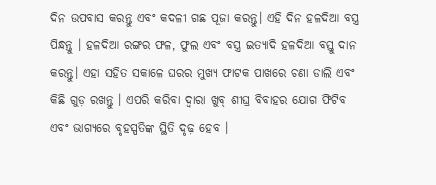ଦିନ ଉପବାସ କରନ୍ତୁ ଏବଂ କଦଳୀ ଗଛ ପୂଜା କରନ୍ତୁ। ଏହି ଦିନ ହଳଦିଆ ବସ୍ତ୍ର ପିନ୍ଧନ୍ତୁ । ହଳଦିଆ ରଙ୍ଗର ଫଳ, ଫୁଲ ଏବଂ ବସ୍ତ୍ର ଇତ୍ୟାଦି ହଳଦିଆ ବସ୍ତୁ ଦାନ କରନ୍ତୁ। ଏହା ସହିତ ସକାଳେ ଘରର ମୁଖ୍ୟ ଫାଟକ ପାଖରେ ଚଣା ଡାଲି ଏବଂ କିଛି ଗୁଡ଼ ରଖନ୍ତୁ । ଏପରି କରିବା ଦ୍ୱାରା ଖୁବ୍ ଶୀଘ୍ର ବିବାହର ଯୋଗ ଫିଟିବ ଏବଂ ଭାଗ୍ୟରେ ବୃହସ୍ପତିଙ୍କ ସ୍ଥିତି ଦୃଢ଼ ହେବ ।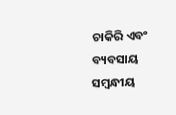ଚାକିରି ଏବଂ ବ୍ୟବସାୟ ସମ୍ବନ୍ଧୀୟ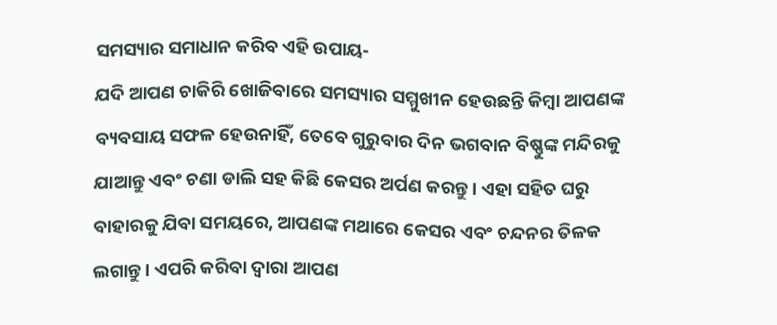ସମସ୍ୟାର ସମାଧାନ କରିବ ଏହି ଉପାୟ-
ଯଦି ଆପଣ ଚାକିରି ଖୋଜିବାରେ ସମସ୍ୟାର ସମ୍ମୁଖୀନ ହେଉଛନ୍ତି କିମ୍ବା ଆପଣଙ୍କ ବ୍ୟବସାୟ ସଫଳ ହେଉନାହିଁ, ତେବେ ଗୁରୁବାର ଦିନ ଭଗବାନ ବିଷ୍ଣୁଙ୍କ ମନ୍ଦିରକୁ ଯାଆନ୍ତୁ ଏବଂ ଚଣା ଡାଲି ସହ କିଛି କେସର ଅର୍ପଣ କରନ୍ତୁ। ଏହା ସହିତ ଘରୁ ବାହାରକୁ ଯିବା ସମୟରେ, ଆପଣଙ୍କ ମଥାରେ କେସର ଏବଂ ଚନ୍ଦନର ତିଳକ ଲଗାନ୍ତୁ । ଏପରି କରିବା ଦ୍ୱାରା ଆପଣ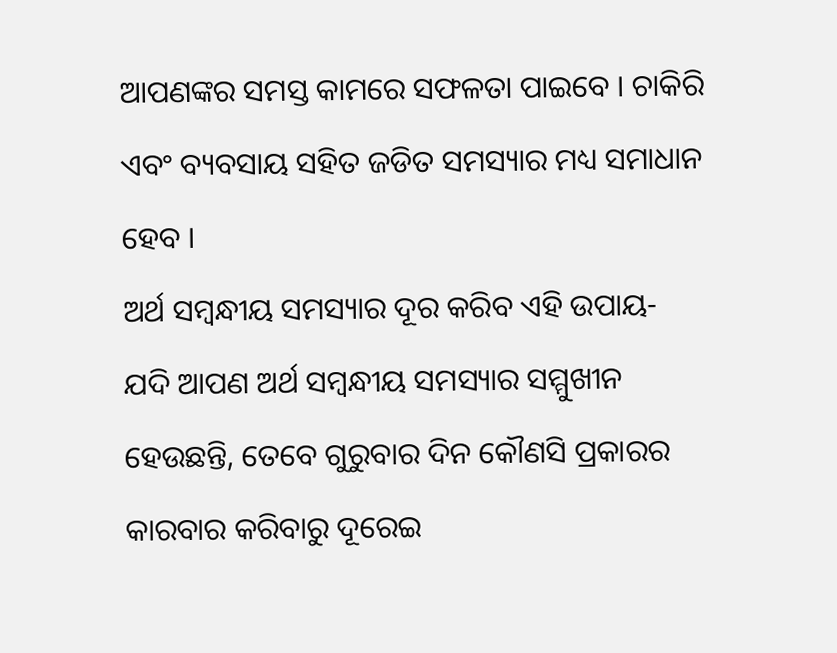ଆପଣଙ୍କର ସମସ୍ତ କାମରେ ସଫଳତା ପାଇବେ । ଚାକିରି ଏବଂ ବ୍ୟବସାୟ ସହିତ ଜଡିତ ସମସ୍ୟାର ମଧ୍ୟ ସମାଧାନ ହେବ ।
ଅର୍ଥ ସମ୍ବନ୍ଧୀୟ ସମସ୍ୟାର ଦୂର କରିବ ଏହି ଉପାୟ-
ଯଦି ଆପଣ ଅର୍ଥ ସମ୍ବନ୍ଧୀୟ ସମସ୍ୟାର ସମ୍ମୁଖୀନ ହେଉଛନ୍ତି, ତେବେ ଗୁରୁବାର ଦିନ କୌଣସି ପ୍ରକାରର କାରବାର କରିବାରୁ ଦୂରେଇ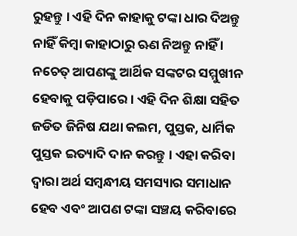ରୁହନ୍ତୁ । ଏହି ଦିନ କାହାକୁ ଟଙ୍କା ଧାର ଦିଅନ୍ତୁ ନାହିଁ କିମ୍ବା କାହାଠାରୁ ଋଣ ନିଅନ୍ତୁ ନାହିଁ । ନଚେତ୍ ଆପଣଙ୍କୁ ଆର୍ଥିକ ସଙ୍କଟର ସମ୍ମୁଖୀନ ହେବାକୁ ପଡ଼ିପାରେ । ଏହି ଦିନ ଶିକ୍ଷା ସହିତ ଜଡିତ ଜିନିଷ ଯଥା କଲମ, ପୁସ୍ତକ, ଧାର୍ମିକ ପୁସ୍ତକ ଇତ୍ୟାଦି ଦାନ କରନ୍ତୁ । ଏହା କରିବା ଦ୍ୱାରା ଅର୍ଥ ସମ୍ବନ୍ଧୀୟ ସମସ୍ୟାର ସମାଧାନ ହେବ ଏବଂ ଆପଣ ଟଙ୍କା ସଞ୍ଚୟ କରିବାରେ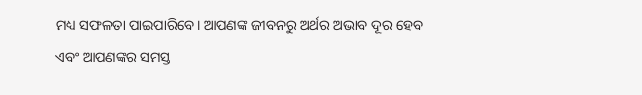ମଧ୍ୟ ସଫଳତା ପାଇପାରିବେ। ଆପଣଙ୍କ ଜୀବନରୁ ଅର୍ଥର ଅଭାବ ଦୂର ହେବ ଏବଂ ଆପଣଙ୍କର ସମସ୍ତ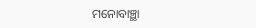ମନୋବାଞ୍ଛା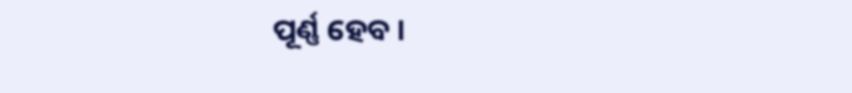ପୂର୍ଣ୍ଣ ହେବ ।